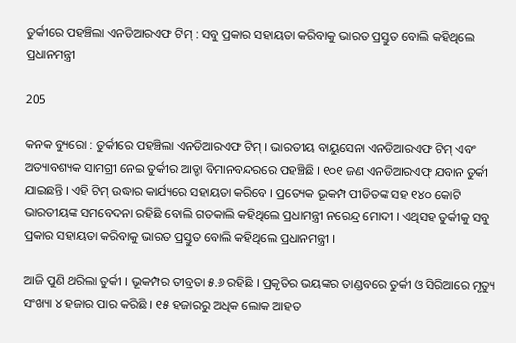ତୁର୍କୀରେ ପହଞ୍ଚିଲା ଏନଡିଆରଏଫ ଟିମ୍ : ସବୁ ପ୍ରକାର ସହାୟତା କରିବାକୁ ଭାରତ ପ୍ରସ୍ତୁତ ବୋଲି କହିଥିଲେ ପ୍ରଧାନମନ୍ତ୍ରୀ

205

କନକ ବ୍ୟୁରୋ : ତୁର୍କୀରେ ପହଞ୍ଚିଲା ଏନଡିଆରଏଫ ଟିମ୍ । ଭାରତୀୟ ବାୟୁସେନା ଏନଡିଆରଏଫ ଟିମ୍ ଏବଂ ଅତ୍ୟାବଶ୍ୟକ ସାମଗ୍ରୀ ନେଇ ତୁର୍କୀର ଆଡ୍ଡା ବିମାନବନ୍ଦରରେ ପହଞ୍ଚିଛି । ୧୦୧ ଜଣ ଏନଡିଆରଏଫ୍ ଯବାନ ତୁର୍କୀ ଯାଇଛନ୍ତି । ଏହି ଟିମ୍ ଉଦ୍ଧାର କାର୍ଯ୍ୟରେ ସହାୟତା କରିବେ । ପ୍ରତ୍ୟେକ ଭୂକମ୍ପ ପୀଡିତଙ୍କ ସହ ୧୪୦ କୋଟି ଭାରତୀୟଙ୍କ ସମବେଦନା ରହିଛି ବୋଲି ଗତକାଲି କହିଥିଲେ ପ୍ରଧାମନ୍ତ୍ରୀ ନରେନ୍ଦ୍ର ମୋଦୀ । ଏଥିସହ ତୁର୍କୀକୁ ସବୁ ପ୍ରକାର ସହାୟତା କରିବାକୁ ଭାରତ ପ୍ରସ୍ତୁତ ବୋଲି କହିଥିଲେ ପ୍ରଧାନମନ୍ତ୍ରୀ ।

ଆଜି ପୁଣି ଥରିଲା ତୁର୍କୀ । ଭୂକମ୍ପର ତୀବ୍ରତା ୫.୬ ରହିଛି । ପ୍ରକୃତିର ଭୟଙ୍କର ତାଣ୍ଡବରେ ତୁର୍କୀ ଓ ସିରିଆରେ ମୃତ୍ୟୁ ସଂଖ୍ୟା ୪ ହଜାର ପାର କରିଛି । ୧୫ ହଜାରରୁ ଅଧିକ ଲୋକ ଆହତ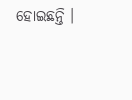ହୋଇଛନ୍ତି ।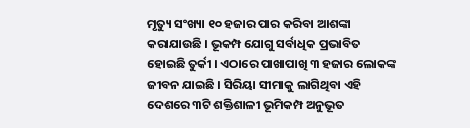ମୃତ୍ୟୁ ସଂଖ୍ୟା ୧୦ ହଜାର ପାର କରିବା ଆଶଙ୍କା କରାଯାଉଛି । ଭୂକମ୍ପ ଯୋଗୁ ସର୍ବାଧିକ ପ୍ରଭାବିତ ହୋଇଛି ତୁର୍କୀ । ଏଠାରେ ପାଖାପାଖି ୩ ହଜାର ଲୋକଙ୍କ ଜୀବନ ଯାଇଛି । ସିରିୟା ସୀମାକୁ ଲାଗିଥିବା ଏହି ଦେଶରେ ୩ଟି ଶକ୍ତିଶାଳୀ ଭୂମିକମ୍ପ ଅନୁଭୂତ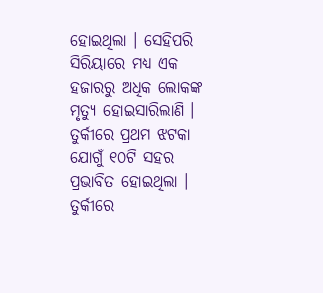ହୋଇଥିଲା । ସେହିପରି ସିରିୟାରେ ମଧ୍ୟ ଏକ ହଜାରରୁ ଅଧିକ ଲୋକଙ୍କ ମୃତ୍ୟୁ ହୋଇସାରିଲାଣି । ତୁର୍କୀରେ ପ୍ରଥମ ଝଟକା ଯୋଗୁଁ ୧୦ଟି ସହର ପ୍ରଭାବିତ ହୋଇଥିଲା । ତୁର୍କୀରେ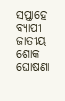ସପ୍ତାହେ ବ୍ୟାପୀ ଜାତୀୟ ଶୋକ ଘୋଷଣା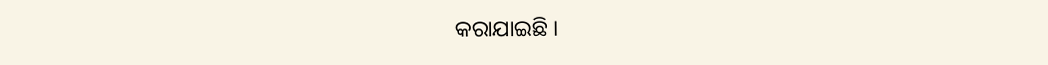କରାଯାଇଛି ।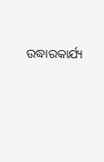ଉଦ୍ଧାରକାର୍ଯ୍ୟ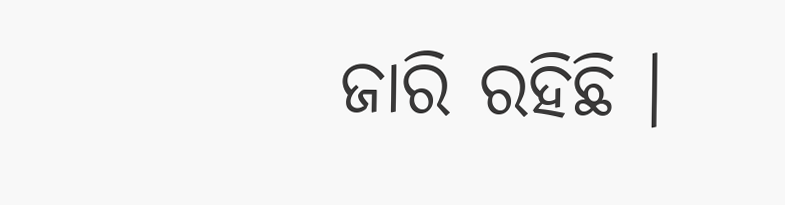ଜାରି ରହିଛି ।